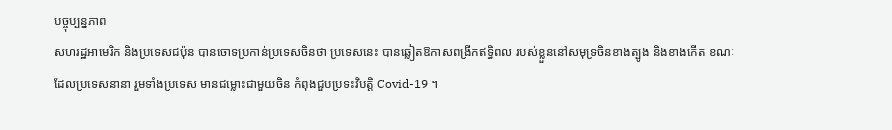បច្ចុប្បន្នភាព
សហរដ្ឋអាមេរិក និងប្រទេសជប៉ុន បានចោទប្រកាន់ប្រទេសចិនថា ប្រទេសនេះ បានឆ្លៀតឱកាសពង្រីកឥទ្ធិពល របស់ខ្លួននៅសមុទ្រចិនខាងត្បូង និងខាងកើត ខណៈដែលប្រទេសនានា រួមទាំងប្រទេស មានជម្លោះជាមួយចិន កំពុងជួបប្រទះវិបត្តិ Covid-19 ។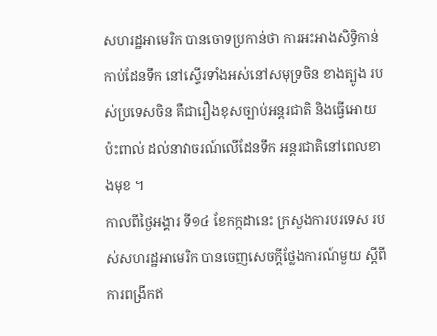សហរដ្ឋអាមេរិក បានចោទប្រកាន់ថា ការអះអាងសិទ្ធិកាន់កាប់ដែនទឹក នៅស្ទើរទាំងអស់នៅសមុទ្រចិន ខាងត្បូង របស់ប្រទេសចិន គឺជារឿងខុសច្បាប់អន្តរជាតិ និងធ្វើអោយប៉ះពាល់ ដល់នាវាចរណ៍លើដែនទឹក អន្តរជាតិនៅពេលខាងមុខ ។
កាលពីថ្ងៃអង្គារ ទី១៤ ខែកក្កដានេះ ក្រសួងការបរទេស របស់សហរដ្ឋអាមេរិក បានចេញសេចក្តីថ្លែងការណ៍មួយ ស្តីពីការពង្រីកឥ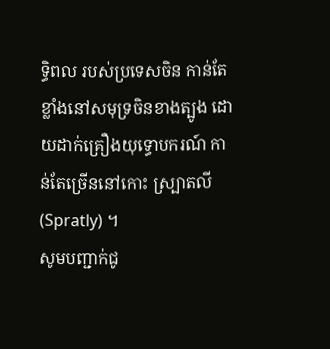ទ្ធិពល របស់ប្រទេសចិន កាន់តែខ្លាំងនៅសមុទ្រចិនខាងត្បូង ដោយដាក់គ្រឿងយុទ្ធោបករណ៍ កាន់តែច្រើននៅកោះ ស្ប្រាតលី (Spratly) ។
សូមបញ្ជាក់ជូ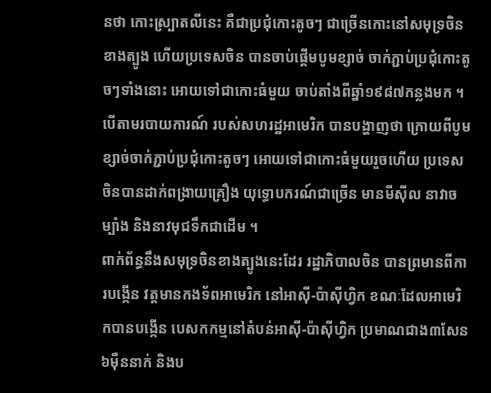នថា កោះស្ប្រាតលីនេះ គឺជាប្រជុំកោះតូចៗ ជាច្រើនកោះនៅសមុទ្រចិនខាងត្បូង ហើយប្រទេសចិន បានចាប់ផ្តើមបូមខ្សាច់ ចាក់ភ្ជាប់ប្រជុំកោះតូចៗទាំងនោះ អោយទៅជាកោះធំមួយ ចាប់តាំងពីឆ្នាំ១៩៨៧កន្លងមក ។
បើតាមរបាយការណ៍ របស់សហរដ្ឋអាមេរិក បានបង្ហាញថា ក្រោយពីបូមខ្សាច់ចាក់ភ្ជាប់ប្រជុំកោះតូចៗ អោយទៅជាកោះធំមួយរួចហើយ ប្រទេសចិនបានដាក់ពង្រាយគ្រឿង យុទ្ធោបករណ៍ជាច្រើន មានមីស៊ីល នាវាចម្បាំង និងនាវមុជទឹកជាដើម ។
ពាក់ព័ន្ធនឹងសមុទ្រចិនខាងត្បូងនេះដែរ រដ្ឋាភិបាលចិន បានព្រមានពីការបង្កើន វត្តមានកងទ័ពអាមេរិក នៅអាស៊ី-ប៉ាស៊ីហ្វិក ខណៈដែលអាមេរិកបានបង្កើន បេសកកម្មនៅតំបន់អាស៊ី-ប៉ាស៊ីហ្វិក ប្រមាណជាង៣សែន៦ម៉ឺននាក់ និងប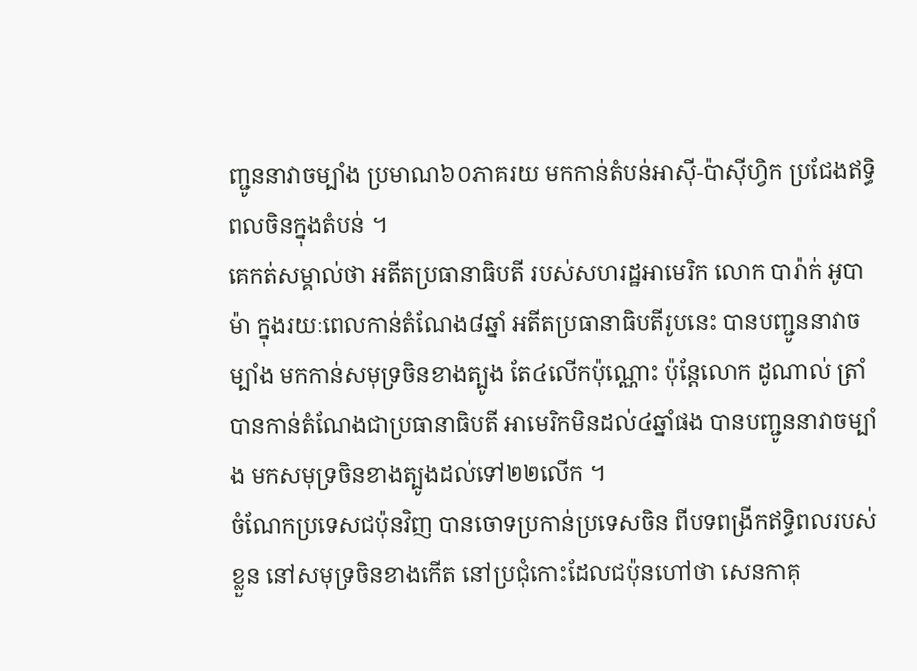ញ្ជូននាវាចម្បាំង ប្រមាណ៦០ភាគរយ មកកាន់តំបន់អាស៊ី-ប៉ាស៊ីហ្វិក ប្រជែងឥទ្ធិពលចិនក្នុងតំបន់ ។
គេកត់សម្គាល់ថា អតីតប្រធានាធិបតី របស់សហរដ្ឋអាមេរិក លោក បារ៉ាក់ អូបាម៉ា ក្នុងរយៈពេលកាន់តំណែង៨ឆ្នាំ អតីតប្រធានាធិបតីរូបនេះ បានបញ្ជូននាវាចម្បាំង មកកាន់សមុទ្រចិនខាងត្បូង តែ៤លើកប៉ុណ្ណោះ ប៉ុន្តែលោក ដូណាល់ ត្រាំ បានកាន់តំណែងជាប្រធានាធិបតី អាមេរិកមិនដល់៤ឆ្នាំផង បានបញ្ជូននាវាចម្បាំង មកសមុទ្រចិនខាងត្បូងដល់ទៅ២២លើក ។
ចំណែកប្រទេសជប៉ុនវិញ បានចោទប្រកាន់ប្រទេសចិន ពីបទពង្រីកឥទ្ធិពលរបស់ខ្លួន នៅសមុទ្រចិនខាងកើត នៅប្រជុំកោះដែលជប៉ុនហៅថា សេនកាគុ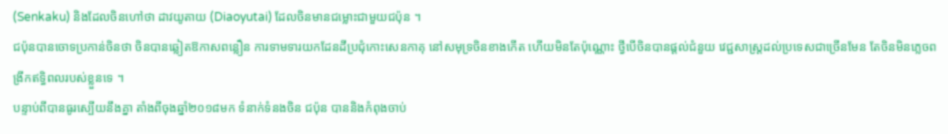(Senkaku) និងដែលចិនហៅថា ដាវយូតាយ (Diaoyutai) ដែលចិនមានជម្លោះជាមួយជប៉ុន ។
ជប៉ុនបានចោទប្រកាន់ចិនថា ចិនបានឆ្លៀតឱកាសពន្លឿន ការទាមទារយកដែនដីប្រជុំកោះសេនកាគុ នៅសមុទ្រចិនខាងកើត ហើយមិនតែប៉ុណ្ណោះ ថ្វីបើចិនបានផ្តល់ជំនួយ វេជ្ជសាស្ត្រដល់ប្រទេសជាច្រើនមែន តែចិនមិនភ្លេចពង្រីកឥទ្ធិពលរបស់ខ្លួនទេ ។
បន្ទាប់ពីបានធូរស្បើយនឹងគ្នា តាំងពីចុងឆ្នាំ២០១៨មក ទំនាក់ទំនងចិន ជប៉ុន បាននិងកំពុងចាប់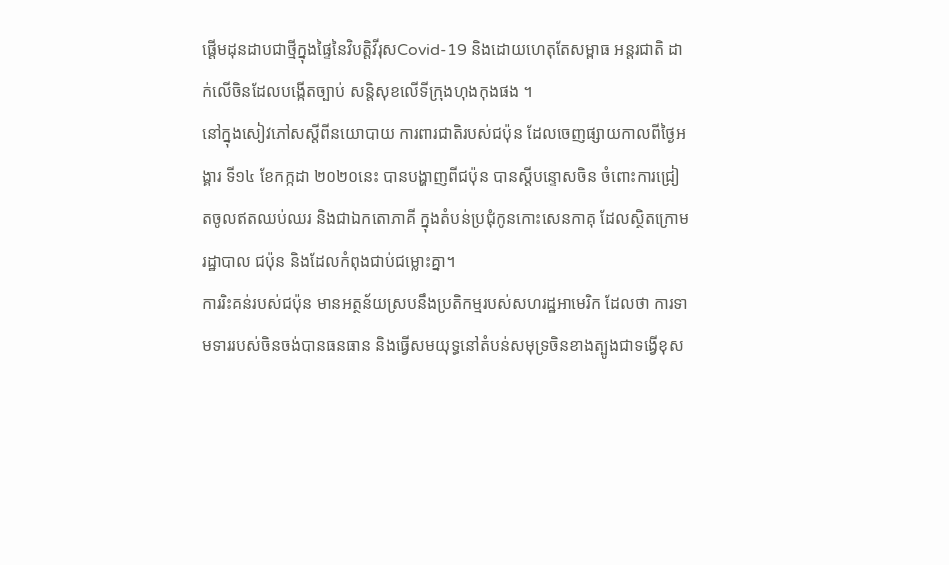ផ្តើមដុនដាបជាថ្មីក្នុងផ្ទៃនៃវិបត្តិវីរុសCovid-19 និងដោយហេតុតែសម្ពាធ អន្តរជាតិ ដាក់លើចិនដែលបង្កើតច្បាប់ សន្តិសុខលើទីក្រុងហុងកុងផង ។
នៅក្នុងសៀវភៅសស្តីពីនយោបាយ ការពារជាតិរបស់ជប៉ុន ដែលចេញផ្សាយកាលពីថ្ងៃអង្គារ ទី១៤ ខែកក្កដា ២០២០នេះ បានបង្ហាញពីជប៉ុន បានស្តីបន្ទោសចិន ចំពោះការជ្រៀតចូលឥតឈប់ឈរ និងជាឯកតោភាគី ក្នុងតំបន់ប្រជុំកូនកោះសេនកាគុ ដែលស្ថិតក្រោមរដ្ឋាបាល ជប៉ុន និងដែលកំពុងជាប់ជម្លោះគ្នា។
ការរិះគន់របស់ជប៉ុន មានអត្ថន័យស្របនឹងប្រតិកម្មរបស់សហរដ្ឋអាមេរិក ដែលថា ការទាមទាររបស់ចិនចង់បានធនធាន និងធ្វើសមយុទ្ធនៅតំបន់សមុទ្រចិនខាងត្បូងជាទង្វើខុស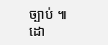ច្បាប់ ៕
ដោ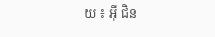យ ៖ អ៊ី ជិន